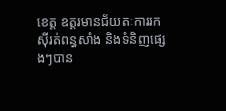ខេត្ត ឧត្តរមានជ័យតៈការរកស៊ីរត់ពន្ធសាំង និងទំនិញផ្សេងៗបាន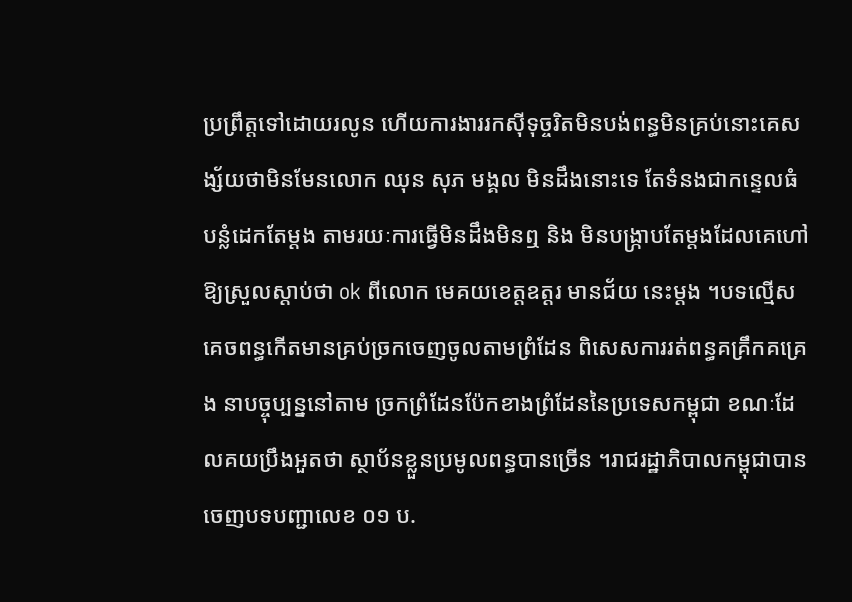ប្រព្រឹត្តទៅដោយរលូន ហើយការងាររកស៊ីទុច្ចរិតមិនបង់ពន្ធមិនគ្រប់នោះគេសង្ស័យថាមិនមែនលោក ឈុន សុភ មង្គល មិនដឹងនោះទេ តែទំនងជាកន្ទេលធំបន្លំដេកតែម្តង តាមរយៈការធ្វើមិនដឹងមិនឮ និង មិនបង្ក្រាបតែម្តងដែលគេហៅឱ្យស្រួលស្តាប់ថា ok ពីលោក មេគយខេត្តឧត្តរ មានជ័យ នេះម្តង ។បទល្មើសគេចពន្ធកើតមានគ្រប់ច្រកចេញចូលតាមព្រំដែន ពិសេសការរត់ពន្ធគគ្រឹកគគ្រេង នាបច្ចុប្បន្ននៅតាម ច្រកព្រំដែនប៉ែកខាងព្រំដែននៃប្រទេសកម្ពុជា ខណៈដែលគយប្រឹងអួតថា ស្ថាប័នខ្លួនប្រមូលពន្ធបានច្រើន ។រាជរដ្ឋាភិបាលកម្ពុជាបានចេញបទបញ្ជាលេខ ០១ ប.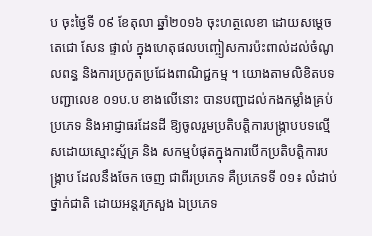ប ចុះថ្ងៃទី ០៩ ខែតុលា ឆ្នាំ២០១៦ ចុះហត្ថលេខា ដោយសម្តេច តេជោ សែន ផ្ទាល់ ក្នុងហេតុផលបញ្ចៀសការប៉ះពាល់ដល់ចំណូលពន្ធ និងការប្រកួតប្រជែងពាណិជ្ជកម្ម ។ យោងតាមលិខិតបទបញ្ជាលេខ ០១ប.ប ខាងលើនោះ បានបញ្ជាដល់កងកម្លាំងគ្រប់ប្រភេទ និងអាជ្ញាធរដែនដី ឱ្យចូលរួមប្រតិបត្តិការបង្ក្រាបបទល្មើសដោយស្មោះស្ម័គ្រ និង សកម្មបំផុតក្នុងការបើកប្រតិបត្តិការបង្ក្រាប ដែលនឹងចែក ចេញ ជាពីរប្រភេទ គឺប្រភេទទី ០១៖ លំដាប់ថ្នាក់ជាតិ ដោយអន្តរក្រសួង ឯប្រភេទ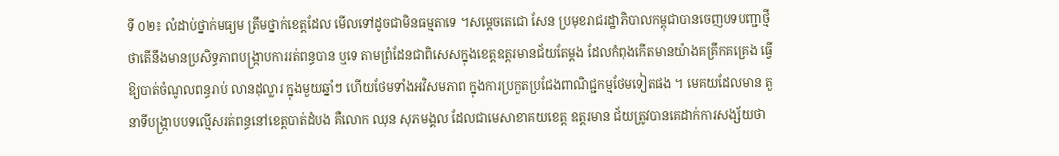ទី ០២៖ លំដាប់ថ្នាក់មធ្យម ត្រឹមថ្នាក់ខេត្តដែល មើលទៅដូចជាមិនធម្មតាទេ ។សម្តេចតេជោ សែន ប្រមុខរាជរដ្ឋាភិបាលកម្ពុជាបានចេញបទបញ្ជាថ្មីថាតើនឹងមានប្រសិទ្ធភាពបង្ក្រាបការរត់ពន្ធបាន ឬទេ តាមព្រំដែនជាពិសេសក្នុងខេត្តឧត្តរមានជ័យតែម្តង ដែលកំពុងកើតមានយ៉ាងគគ្រឹកគគ្រេង ធ្វើឱ្យបាត់ចំណូលពន្ធរាប់ លានដុល្លារ ក្នុងមួយឆ្នាំៗ ហើយថែមទាំងអវិសមភាព ក្នុងការប្រកួតប្រជែងពាណិជ្ជកម្មថែមទៀតផង ។ មេគយដែលមាន តួនាទីបង្ក្រាបបទល្មើសរត់ពន្ធនៅខេត្តបាត់ដំបង គឺលោក ឈុន សុភមង្គល ដែលជាមេសាខាគយខេត្ត ឧត្តរមាន ជ័យត្រូវបានគេដាក់ការសង្ស័យថា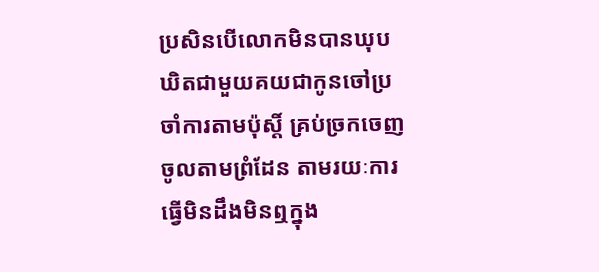ប្រសិនបើលោកមិនបានឃុបឃិតជាមួយគយជាកូនចៅប្រចាំការតាមប៉ុស្តិ៍ គ្រប់ច្រកចេញចូលតាមព្រំដែន តាមរយៈការធ្វើមិនដឹងមិនឮក្នុង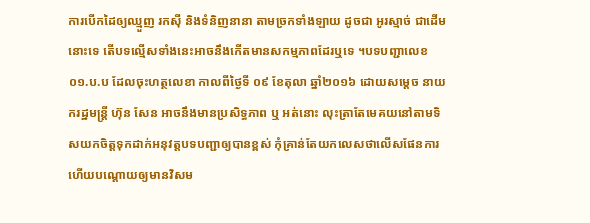ការបើកដៃឲ្យឈ្មួញ រកស៊ី និងទំនិញនានា តាមច្រកទាំងឡាយ ដូចជា អូរស្មាច់ ជាដើមនោះទេ តើបទល្មើសទាំងនេះអាចនឹងកើតមានសកម្មភាពដែរឬទេ ។បទបញ្ជាលេខ ០១.ប.ប ដែលចុះហត្ថលេខា កាលពីថ្ងៃទី ០៩ ខែតុលា ឆ្នាំ២០១៦ ដោយសម្តេច នាយករដ្ឋមន្ត្រី ហ៊ុន សែន អាចនឹងមានប្រសិទ្ធភាព ឬ អត់នោះ លុះត្រាតែមេគយនៅតាមទិសយកចិត្តទុកដាក់អនុវត្តបទបញ្ជាឲ្យបានខ្ពស់ កុំគ្រាន់តែយកលេសថាលើសផែនការ ហើយបណ្តោយឲ្យមានវិសម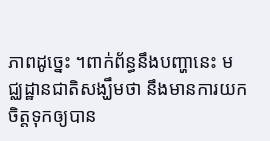ភាពដូច្នេះ ។ពាក់ព័ន្ធនឹងបញ្ហានេះ មជ្ឈដ្ឋានជាតិសង្ឃឹមថា នឹងមានការយកចិត្តទុកឲ្យបាន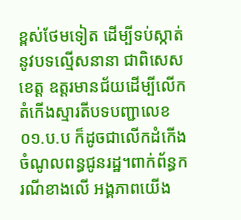ខ្ពស់ថែមទៀត ដើម្បីទប់ស្កាត់នូវបទល្មើសនានា ជាពិសេស ខេត្ត ឧត្តរមានជ័យដើម្បីលើកតំកើងស្មារតីបទបញ្ជាលេខ ០១.ប.ប ក៏ដូចជាលើកដំកើងចំណូលពន្ធជូនរដ្ឋ។ពាក់ព័ន្ធករណីខាងលើ អង្គភាពយើង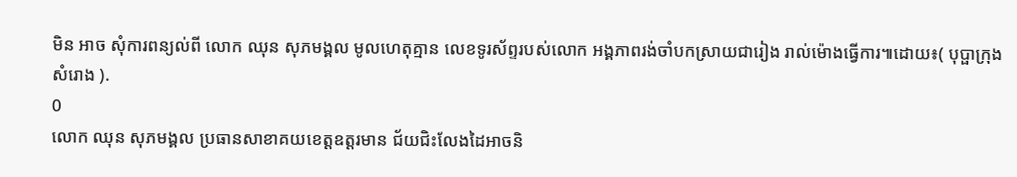មិន អាច សុំការពន្យល់ពី លោក ឈុន សុភមង្គល មូលហេតុគ្មាន លេខទូរស័ព្ទរបស់លោក អង្គភាពរង់ចាំបកស្រាយជារៀង រាល់ម៉ោងធ្វើការ៕ដោយ៖( បុប្ផាក្រុងសំរោង ).
0
លោក ឈុន សុភមង្គល ប្រធានសាខាគយខេត្តឧត្តរមាន ជ័យជិះលែងដៃអាចនិ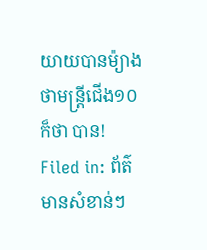យាយបានម៉្យាងថាមន្រ្តីជើង១០ក៏ថា បាន!
Filed in: ព័ត៌មានសំខាន់ៗ